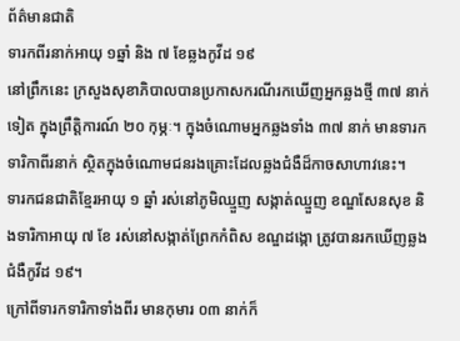ព័ត៌មានជាតិ
ទារកពីរនាក់អាយុ ១ឆ្នាំ និង ៧ ខែឆ្លងកូវីដ ១៩
នៅព្រឹកនេះ ក្រសួងសុខាភិបាលបានប្រកាសករណីរកឃើញអ្នកឆ្លងថ្មី ៣៧ នាក់ទៀត ក្នុងព្រឹត្តិការណ៍ ២០ កុម្ភៈ។ ក្នុងចំណោមអ្នកឆ្លងទាំង ៣៧ នាក់ មានទារកទារិកាពីរនាក់ ស្ថិតក្នុងចំណោមជនរងគ្រោះដែលឆ្លងជំងឺដ៏កាចសាហាវនេះ។
ទារកជនជាតិខ្មែរអាយុ ១ ឆ្នាំ រស់នៅភូមិឈ្មួញ សង្កាត់ឈ្មួញ ខណ្ឌសែនសុខ និងទារិកាអាយុ ៧ ខែ រស់នៅសង្កាត់ព្រែកកំពិស ខណ្ឌដង្កោ ត្រូវបានរកឃើញឆ្លងជំងឺកូវីដ ១៩។
ក្រៅពីទារកទារិកាទាំងពីរ មានកុមារ ០៣ នាក់ក៏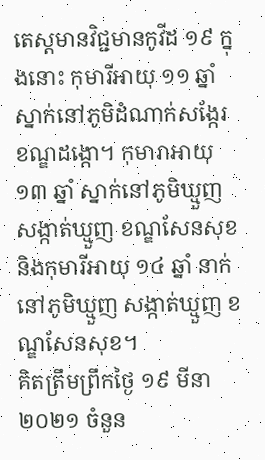តេស្តមានវិជ្ជមានកូវីដ ១៩ ក្នុងនោះ កុមារីអាយុ ១១ ឆ្នាំ ស្នាក់នៅភូមិដំណាក់សង្កែរ ខណ្ឌដង្កោ។ កុមារាអាយុ ១៣ ឆ្នាំ ស្នាក់នៅភូមិឃ្មួញ សង្កាត់ឃ្មួញ ខណ្ឌសែនសុខ និងកុមារីអាយុ ១៤ ឆ្នាំ នាក់នៅភូមិឃ្មួញ សង្កាត់ឃ្មួញ ខណ្ឌសែនសុខ។
គិតត្រឹមព្រឹកថ្ងៃ ១៩ មីនា ២០២១ ចំនួន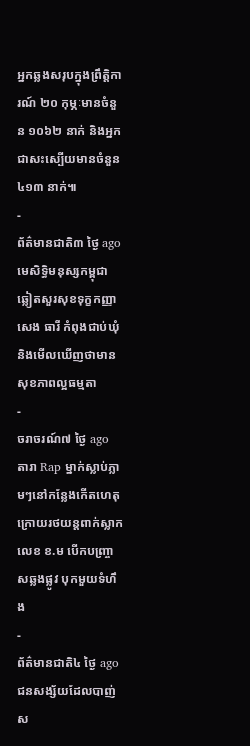អ្នកឆ្លងសរុបក្នុងព្រឹត្តិការណ៍ ២០ កុម្ភៈមានចំនួន ១០៦២ នាក់ និងអ្នកជាសះស្បើយមានចំនួន ៤១៣ នាក់៕
-
ព័ត៌មានជាតិ៣ ថ្ងៃ ago
មេសិទ្ធិមនុស្សកម្ពុជា ឆ្លៀតសួរសុខទុក្ខកញ្ញា សេង ធារី កំពុងជាប់ឃុំ និងមើលឃើញថាមានសុខភាពល្អធម្មតា
-
ចរាចរណ៍៧ ថ្ងៃ ago
តារា Rap ម្នាក់ស្លាប់ភ្លាមៗនៅកន្លែងកើតហេតុ ក្រោយរថយន្ដពាក់ស្លាកលេខ ខ.ម បើកបញ្ច្រាសឆ្លងផ្លូវ បុកមួយទំហឹង
-
ព័ត៌មានជាតិ៤ ថ្ងៃ ago
ជនសង្ស័យដែលបាញ់ស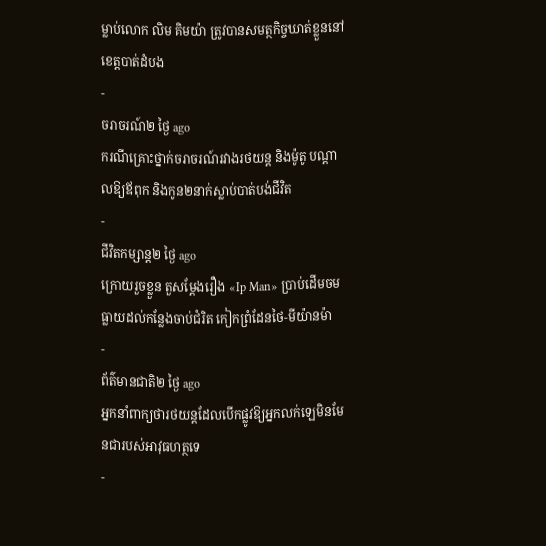ម្លាប់លោក លិម គិមយ៉ា ត្រូវបានសមត្ថកិច្ចឃាត់ខ្លួននៅខេត្តបាត់ដំបង
-
ចរាចរណ៍២ ថ្ងៃ ago
ករណីគ្រោះថ្នាក់ចរាចរណ៍រវាងរថយន្ត និងម៉ូតូ បណ្ដាលឱ្យឪពុក និងកូន២នាក់ស្លាប់បាត់បង់ជីវិត
-
ជីវិតកម្សាន្ដ២ ថ្ងៃ ago
ក្រោយរួចខ្លួន តួសម្ដែងរឿង «Ip Man» ប្រាប់ដើមចមធ្លាយដល់កន្លែងចាប់ជំរិត កៀកព្រំដែនថៃ-មីយ៉ានម៉ា
-
ព័ត៌មានជាតិ២ ថ្ងៃ ago
អ្នកនាំពាក្យថារថយន្តដែលបើកផ្លូវឱ្យអ្នកលក់ឡេមិនមែនជារបស់អាវុធហត្ថទេ
-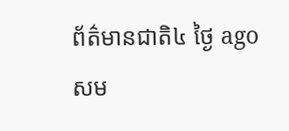ព័ត៌មានជាតិ៤ ថ្ងៃ ago
សម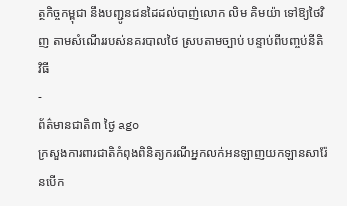ត្ថកិច្ចកម្ពុជា នឹងបញ្ជូនជនដៃដល់បាញ់លោក លិម គិមយ៉ា ទៅឱ្យថៃវិញ តាមសំណើររបស់នគរបាលថៃ ស្របតាមច្បាប់ បន្ទាប់ពីបញ្ចប់នីតិវិធី
-
ព័ត៌មានជាតិ៣ ថ្ងៃ ago
ក្រសួងការពារជាតិកំពុងពិនិត្យករណីអ្នកលក់អនឡាញយកឡានសារ៉ែនបើក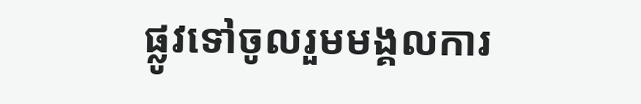ផ្លូវទៅចូលរួមមង្គលការ